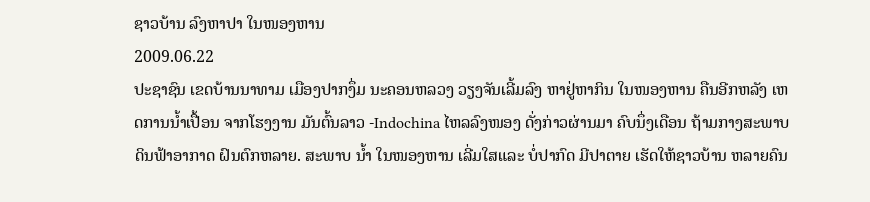ຊາວບ້ານ ລົງຫາປາ ໃນໜອງຫານ
2009.06.22
ປະຊາຊົນ ເຂດບ້ານນາທາມ ເມືອງປາກງຶ່ມ ນະຄອນຫລວງ ວຽງຈັນເລີ້ມລົງ ຫາຢູ່ຫາກິນ ໃນໜອງຫານ ຄືນອີກຫລັງ ເຫດການນໍ້າເປື້ອນ ຈາກໂຮງງານ ມັນຕົ້ນລາວ -Indochina ໄຫລລົງໜອງ ດັ່ງກ່າວຜ່ານມາ ຄົບນຶ່ງເດືອນ ຖ້າມກາງສະພາບ ດິນຟ້າອາກາດ ຝົນຕົກຫລາຍ. ສະພາບ ນໍ້າ ໃນໜອງຫານ ເລີ່ມໃສແລະ ບໍ່ປາກົດ ມີປາຕາຍ ເຮັດໃຫ້ຊາວບ້ານ ຫລາຍຄົນ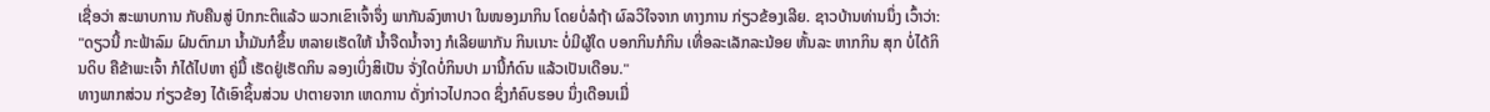ເຊື່ອວ່າ ສະພາບການ ກັບຄືນສູ່ ປົກກະຕິແລ້ວ ພວກເຂົາເຈົ້າຈຶ່ງ ພາກັນລົງຫາປາ ໃນໜອງມາກິນ ໂດຍບໍ່ລໍຖ້າ ຜົລວິໃຈຈາກ ທາງການ ກ່ຽວຂ້ອງເລີຍ. ຊາວບ້ານທ່ານນຶ່ງ ເວົ້າວ່າ:
"ດຽວນີ້ ກະຟ້າລົມ ຝົນຕົກມາ ນໍ້າມັນກໍຂຶ້ນ ຫລາຍເຮັດໃຫ້ ນໍ້າຈືດນໍ້າຈາງ ກໍເລີຍພາກັນ ກິນເນາະ ບໍ່ມີຜູ້ໃດ ບອກກິນກໍກິນ ເທື່ອລະເລັກລະນ້ອຍ ຫັ້ນລະ ຫາກກິນ ສຸກ ບໍ່ໄດ້ກິນດິບ ຄືຂ້າພະເຈົ້າ ກໍໄດ້ໄປຫາ ຄູ່ມື້ ເຮັດຢູ່ເຮັດກິນ ລອງເບິ່ງສິເປັນ ຈັ່ງໃດບໍ່ກິນປາ ມານີ້ກໍດົນ ແລ້ວເປັນເດືອນ."
ທາງພາກສ່ວນ ກ່ຽວຂ້ອງ ໄດ້ເອົາຊິ້ນສ່ວນ ປາຕາຍຈາກ ເຫດການ ດັ່ງກ່າວໄປກວດ ຊຶ່ງກໍຄົບຮອບ ນຶ່ງເດືອນເມື່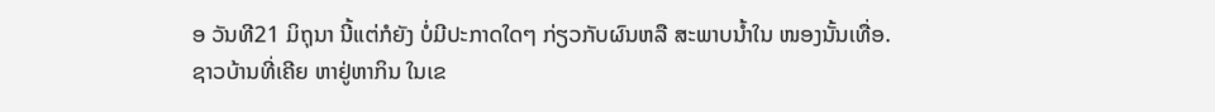ອ ວັນທີ21 ມິຖຸນາ ນີ້ແຕ່ກໍຍັງ ບໍ່ມີປະກາດໃດໆ ກ່ຽວກັບຜົນຫລື ສະພາບນໍ້າໃນ ໜອງນັ້ນເທື່ອ. ຊາວບ້ານທີ່ເຄີຍ ຫາຢູ່ຫາກິນ ໃນເຂ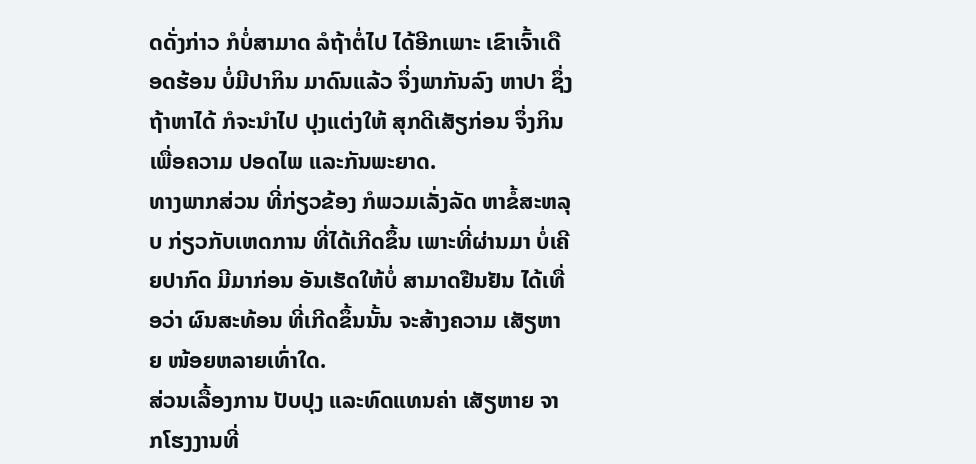ດດັ່ງກ່າວ ກໍບໍ່ສາມາດ ລໍຖ້າຕໍ່ໄປ ໄດ້ອີກເພາະ ເຂົາເຈົ້າເດືອດຮ້ອນ ບໍ່ມີປາກິນ ມາດົນແລ້ວ ຈຶ່ງພາກັນລົງ ຫາປາ ຊຶ່ງຖ້າຫາໄດ້ ກໍຈະນໍາໄປ ປຸງແຕ່ງໃຫ້ ສຸກດີເສັຽກ່ອນ ຈຶ່ງກິນເພື່ອຄວາມ ປອດໄພ ແລະກັນພະຍາດ.
ທາງພາກສ່ວນ ທີ່ກ່ຽວຂ້ອງ ກໍພວມເລັ່ງລັດ ຫາຂໍ້ສະຫລຸບ ກ່ຽວກັບເຫດການ ທີ່ໄດ້ເກີດຂຶ້ນ ເພາະທີ່ຜ່ານມາ ບໍ່ເຄີຍປາກົດ ມີມາກ່ອນ ອັນເຮັດໃຫ້ບໍ່ ສາມາດຢືນຢັນ ໄດ້ເທື່ອວ່າ ຜົນສະທ້ອນ ທີ່ເກີດຂຶ້ນນັ້ນ ຈະສ້າງຄວາມ ເສັຽຫາຍ ໜ້ອຍຫລາຍເທົ່າໃດ.
ສ່ວນເລື້ອງການ ປັບປຸງ ແລະທົດແທນຄ່າ ເສັຽຫາຍ ຈາກໂຮງງານທີ່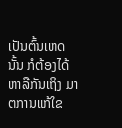ເປັນຕົ້ນເຫດນັ້ນ ກໍຕ້ອງໄດ້ ຫາລືກັນເຖິງ ມາຕການແກ້ໃຂ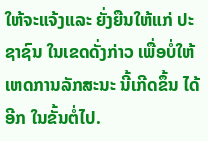ໃຫ້ຈະແຈ້ງແລະ ຍັ່ງຍືນໃຫ້ແກ່ ປະຊາຊົນ ໃນເຂດດັ່ງກ່າວ ເພື່ອບໍ່ໃຫ້ ເຫດການລັກສະນະ ນີ້ເກີດຂຶ້ນ ໄດ້ອີກ ໃນຂັ້ນຕໍ່ໄປ.